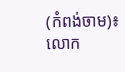(កំពង់ចាម)៖ លោក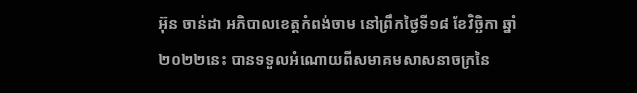អ៊ុន ចាន់ដា អភិបាលខេត្តកំពង់ចាម នៅព្រឹកថ្ងៃទី១៨ ខែវិច្ឆិកា ឆ្នាំ២០២២នេះ បានទទួលអំណោយពីសមាគមសាសនាចក្រនៃ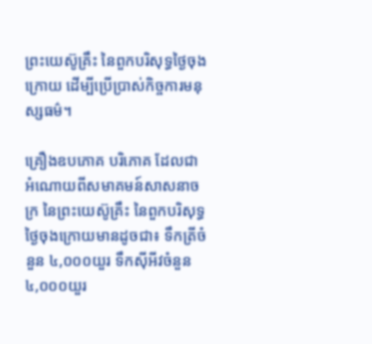ព្រះយេស៊ូគ្រឹះ នៃពួកបរិសុទ្ធថ្ងៃចុងក្រោយ ដើម្បីប្រើប្រាស់កិច្ចការមនុស្សធម៌។

គ្រឿងឧបភោគ បរិភោគ ដែលជាអំណោយពីសមាគមន៍សាសនាចក្រ នៃព្រះយេស៊ូគ្រឹះ នៃពួកបរិសុទ្ធថ្ងៃចុងក្រោយមានដូចជា៖ ទឹកត្រីចំនួន ៤,០០០យួរ ទឹកស៊ីអីវចំនួន ៤,០០០យួរ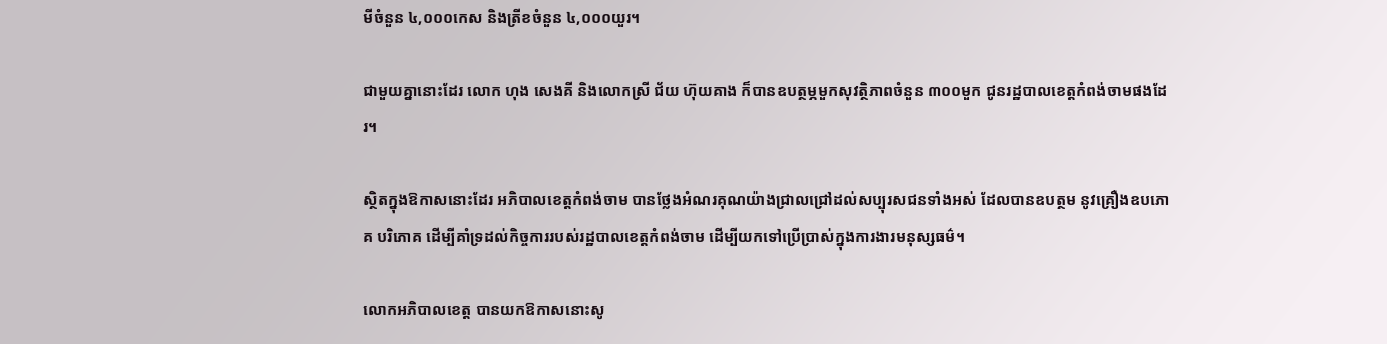មីចំនួន ៤,០០០កេស និងត្រីខចំនួន ៤,០០០យួរ។

ជាមួយគ្នានោះដែរ លោក ហុង សេងគី និងលោកស្រី ជ័យ ហ៊ុយគាង ក៏បានឧបត្ថម្ភមួកសុវត្ថិភាពចំនួន ៣០០មួក ជូនរដ្ឋបាលខេត្តកំពង់ចាមផងដែរ។

ស្ថិតក្នុងឱកាសនោះដែរ អភិបាលខេត្តកំពង់ចាម បានថ្លែងអំណរគុណយ៉ាងជ្រាលជ្រៅដល់សប្បុរសជនទាំងអស់ ដែលបានឧបត្ថម នូវគ្រឿងឧបភោគ បរិភោគ ដើម្បីគាំទ្រដល់កិច្ចការរបស់រដ្ឋបាលខេត្តកំពង់ចាម ដើម្បីយកទៅប្រើប្រាស់ក្នុងការងារមនុស្សធម៌។

លោកអភិបាលខេត្ត បានយកឱកាសនោះសូ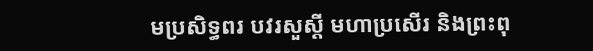មប្រសិទ្ធពរ បវរសួស្តី មហាប្រសើរ និងព្រះពុ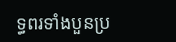ទ្ធពរទាំងបួនប្រ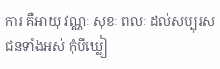ការ គឺអាយុ វណ្ណៈ សុខៈ ពលៈ ដល់សប្បុរសជនទាំងអស់ កុំបីឃ្លៀ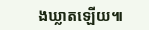ងឃ្លាតឡើយ៕